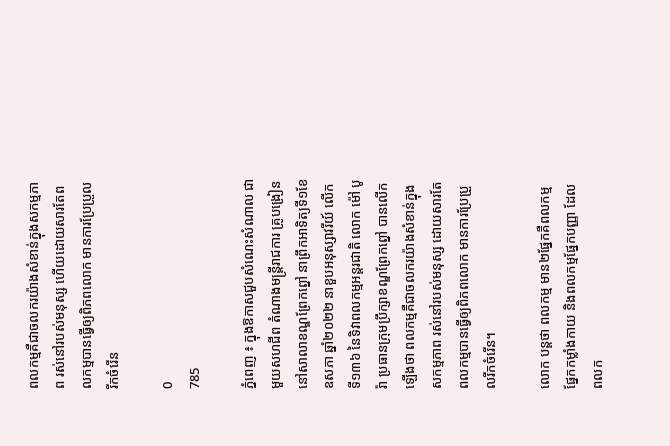ពលកម្មគឺជាចលករយ៉ាងសំខាន់ក្នុងសកម្មភាព រស់នៅរបស់មនុស្ស ហើយដោយសារតែពលកម្មបានធ្វើឲ្យពិភពលោក មានការប្រែប្រួលរីកចំរើន

0
785

ភ្នំពេញ ៖ ក្នុងឱកាសជួបសំណេះសំណាល ជាមួយសហជីព តំណាងមន្ដ្រីរាជការ គ្រូបង្រៀន នៅសាលាខណ្ឌព្រែកព្នៅ នាព្រឹកអាទិត្យទី១ខែ ឧសភា ឆ្នាំ២០២២ នាខួបអនុស្សាវរីយ៍ លើកទី១៣៦ នៃទិវាពលកម្មអន្ដរជាតិ លោក ម៉ៅ បូរ៉ា ប្រធានក្រុមប្រឹក្សាខណ្ឌព្រែកព្នៅ បានលើកឡើងថា ពលកម្មគឺជាចលករយ៉ាងសំខាន់ក្នុងសកម្មភាព រស់នៅរបស់មនុស្ស ដោយសារតែពលកម្មបានធ្វើឲ្យពិភពលោក មានការប្រែប្រួលរីកចំរើន។

លោក បន្ដថា ពលកម្ម មាន២ផ្នែកគឺពលកម្មផ្នែកកម្លាំងកាយ និងពលកម្មផ្នែកបញ្ញា ដែលពលក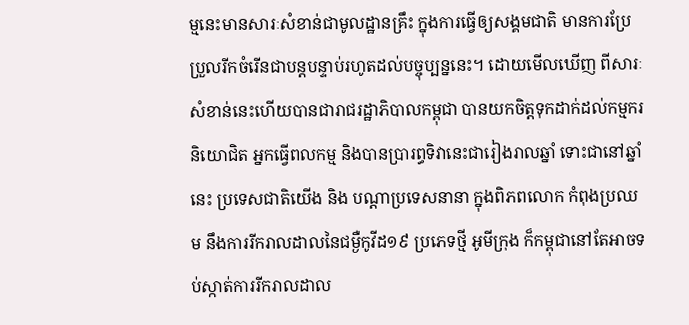ម្មនេះមានសារៈសំខាន់ជាមូលដ្ឋានគ្រឹះ ក្នុងការធ្វើឲ្យសង្គមជាតិ មានការប្រែប្រួលរីកចំរើនជាបន្ដបន្ទាប់រហូតដល់បច្ចុប្បន្ននេះ។ ដោយមើលឃើញ ពីសារៈសំខាន់នេះហើយបានជារាជរដ្ឋាភិបាលកម្ពុជា បានយកចិត្តទុកដាក់ដល់កម្មករ និយោជិត អ្នកធ្វើពលកម្ម និងបានប្រារព្ធទិវានេះជារៀងរាលឆ្នាំ ទោះជានៅឆ្នាំនេះ ប្រទេសជាតិយើង និង បណ្ដាប្រទេសនានា ក្នុងពិភពលោក កំពុងប្រឈម នឹងការរីករាលដាលនៃជម្ងឺកូវីដ១៩ ប្រភេទថ្មី អូមីក្រុង ក៏កម្ពុជានៅតែអាចទប់ស្កាត់ការរីករាលដាល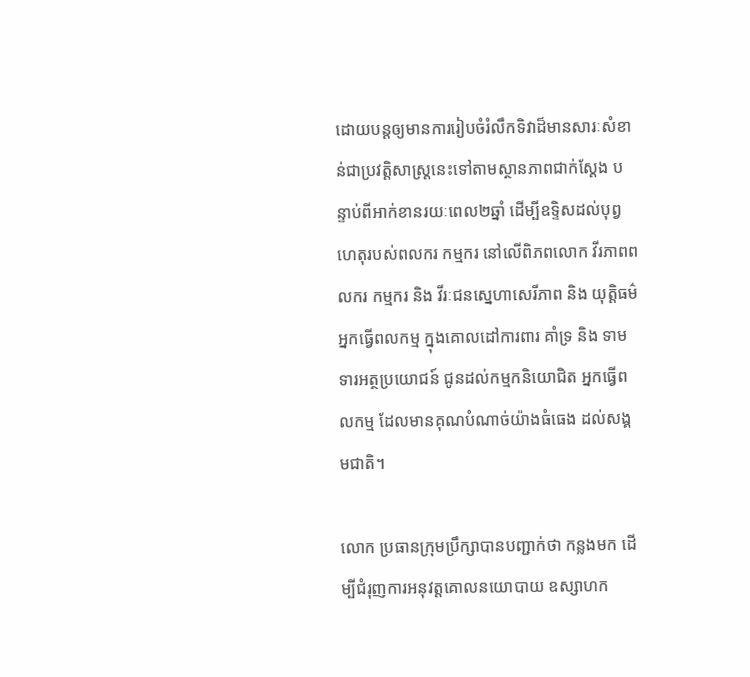ដោយបន្ដឲ្យមានការរៀបចំរំលឹកទិវាដ៏មានសារៈសំខាន់ជាប្រវត្តិសាស្ដ្រនេះទៅតាមស្ថានភាពជាក់ស្ដែង បន្ទាប់ពីអាក់ខានរយៈពេល២ឆ្នាំ ដើម្បីឧទ្ទិសដល់បុព្វហេតុរបស់ពលករ កម្មករ នៅលើពិភពលោក វីរភាពពលករ កម្មករ និង វីរៈជនស្នេហាសេរីភាព និង យុត្តិធម៌អ្នកធ្វើពលកម្ម ក្នុងគោលដៅការពារ គាំទ្រ និង ទាមទារអត្ថប្រយោជន៍ ជូនដល់កម្មកនិយោជិត អ្នកធ្វើពលកម្ម ដែលមានគុណបំណាច់យ៉ាងធំធេង ដល់សង្គមជាតិ។

លោក ប្រធានក្រុមប្រឹក្សាបានបញ្ជាក់ថា កន្លងមក ដើម្បីជំរុញការអនុវត្តគោលនយោបាយ ឧស្សាហក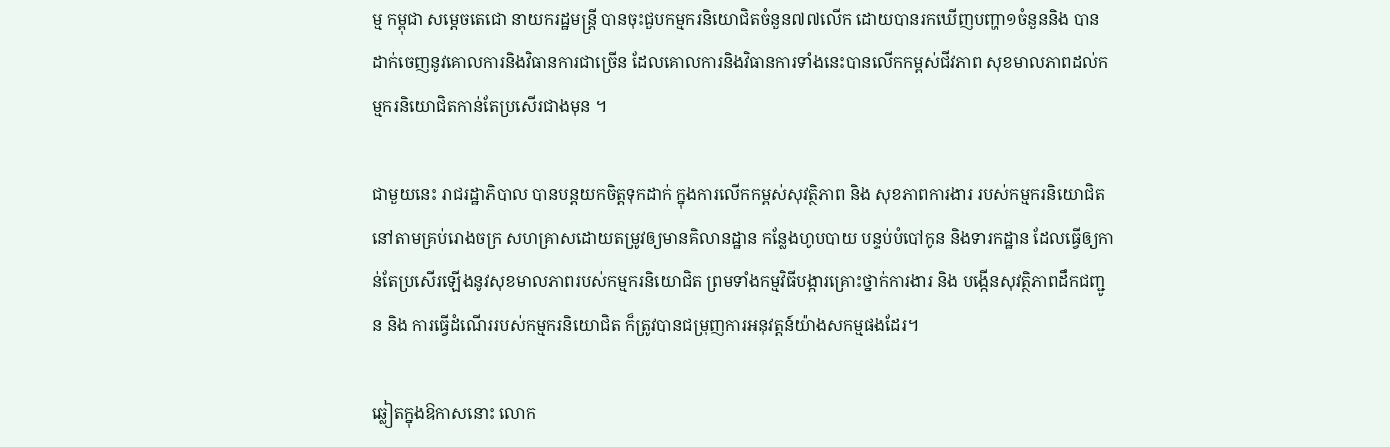ម្ម កម្ពុជា សម្ដេចតេជោ នាយករដ្ឋមន្ដ្រី បានចុះជួបកម្មករនិយោជិតចំនួន៧៧លើក ដោយបានរកឃើញបញ្ហា១ចំនួននិង បានដាក់ចេញនូវគោលការនិងវិធានការជាច្រើន ដែលគោលការនិងវិធានការទាំងនេះបានលើកកម្ពស់ជីវភាព សុខមាលភាពដល់កម្មករនិយោជិតកាន់តែប្រសើរជាងមុន ។

ជាមួយនេះ រាជរដ្ឋាភិបាល បានបន្ដយកចិត្តទុកដាក់ ក្នុងការលើកកម្ពស់សុវត្ថិភាព និង សុខភាពការងារ របស់កម្មករនិយោជិត នៅតាមគ្រប់រោងចក្រ សហគ្រាសដោយតម្រូវឲ្យមានគិលានដ្ឋាន កន្លែងហូបបាយ បន្ទប់បំបៅកូន និងទារកដ្ឋាន ដែលធ្វើឲ្យកាន់តែប្រសើរឡើងនូវសុខមាលភាពរបស់កម្មករនិយោជិត ព្រមទាំងកម្មវិធីបង្ការគ្រោះថ្នាក់ការងារ និង បង្កើនសុវត្ថិភាពដឹកជញ្ជូន និង ការធ្វើដំណើររបស់កម្មករនិយោជិត ក៏ត្រូវបានជម្រុញការអនុវត្តន៍យ៉ាងសកម្មផងដែរ។

ឆ្លៀតក្នុងឱកាសនោះ លោក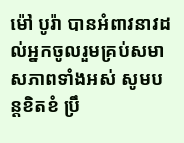ម៉ៅ បូរ៉ា បានអំពាវនាវដល់អ្នកចូលរួមគ្រប់សមាសភាពទាំងអស់ សូមបន្ដខិតខំ ប្រឹ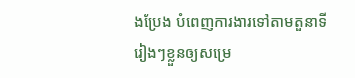ងប្រែង បំពេញការងារទៅតាមតួនាទីរៀងៗខ្លួនឲ្យសម្រេ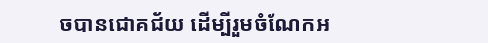ចបានជោគជ័យ ដើម្បីរួមចំណែកអ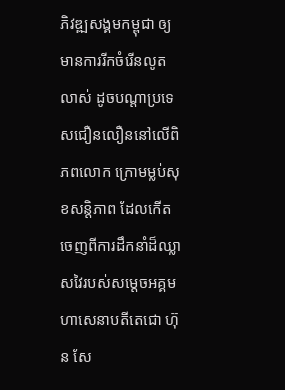ភិវឌ្ឍសង្គមកម្ពុជា ឲ្យមានការរីកចំរើនលូតលាស់ ដូចបណ្ដាប្រទេសជឿនលឿននៅលើពិភពលោក ក្រោមម្លប់សុខសន្ដិភាព ដែលកើតចេញពីការដឹកនាំដ៏ឈ្លាសវៃរបស់សម្ដេចអគ្គមហាសេនាបតីតេជោ ហ៊ុន សែ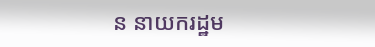ន នាយករដ្ឋម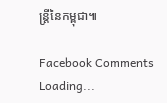ន្ដ្រីនៃកម្ពុជា៕

Facebook Comments
Loading...